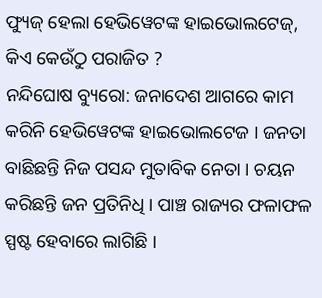ଫ୍ୟୁଜ୍ ହେଲା ହେଭିୱେଟଙ୍କ ହାଇଭୋଲଟେଜ୍, କିଏ କେଉଁଠୁ ପରାଜିତ ?
ନନ୍ଦିଘୋଷ ବ୍ୟୁରୋ: ଜନାଦେଶ ଆଗରେ କାମ କରିନି ହେଭିୱେଟଙ୍କ ହାଇଭୋଲଟେଜ । ଜନତା ବାଛିଛନ୍ତି ନିଜ ପସନ୍ଦ ମୁତାବିକ ନେତା । ଚୟନ କରିଛନ୍ତି ଜନ ପ୍ରତିନିଧି । ପାଞ୍ଚ ରାଜ୍ୟର ଫଳାଫଳ ସ୍ପଷ୍ଟ ହେବାରେ ଲାଗିଛି ।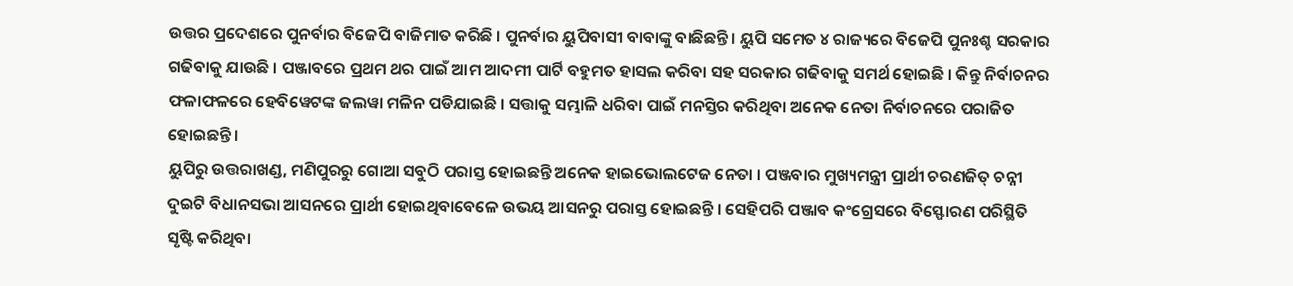ଉତ୍ତର ପ୍ରଦେଶରେ ପୁନର୍ବାର ବିଜେପି ବାଜିମାତ କରିଛି । ପୁନର୍ବାର ୟୁପିବାସୀ ବାବାଙ୍କୁ ବାଛିଛନ୍ତି । ୟୁପି ସମେତ ୪ ରାଜ୍ୟରେ ବିଜେପି ପୁନଃଶ୍ଚ ସରକାର ଗଢିବାକୁ ଯାଉଛି । ପଞ୍ଜାବରେ ପ୍ରଥମ ଥର ପାଇଁ ଆମ ଆଦମୀ ପାର୍ଟି ବହୁମତ ହାସଲ କରିବା ସହ ସରକାର ଗଢିବାକୁ ସମର୍ଥ ହୋଇଛି । କିନ୍ତୁ ନିର୍ବାଚନର ଫଳାଫଳରେ ହେବିୱେଟଙ୍କ ଜଲୱା ମଳିନ ପଡିଯାଇଛି । ସତ୍ତାକୁ ସମ୍ଭାଳି ଧରିବା ପାଇଁ ମନସ୍ତିର କରିଥିବା ଅନେକ ନେତା ନିର୍ବାଚନରେ ପରାଜିତ ହୋଇଛନ୍ତି ।
ୟୁପିରୁ ଉତ୍ତରାଖଣ୍ଡ, ମଣିପୁରରୁ ଗୋଆ ସବୁଠି ପରାସ୍ତ ହୋଇଛନ୍ତି ଅନେକ ହାଇଭୋଲଟେଜ ନେତା । ପଞ୍ଜବାର ମୁଖ୍ୟମନ୍ତ୍ରୀ ପ୍ରାର୍ଥୀ ଚରଣଜିତ୍ ଚନ୍ନୀ ଦୁଇଟି ବିଧାନସଭା ଆସନରେ ପ୍ରାର୍ଥୀ ହୋଇଥିବାବେଳେ ଉଭୟ ଆସନରୁ ପରାସ୍ତ ହୋଇଛନ୍ତି । ସେହିପରି ପଞ୍ଜାବ କଂଗ୍ରେସରେ ବିସ୍ଫୋରଣ ପରିସ୍ଥିତି ସୃଷ୍ଟି କରିଥିବା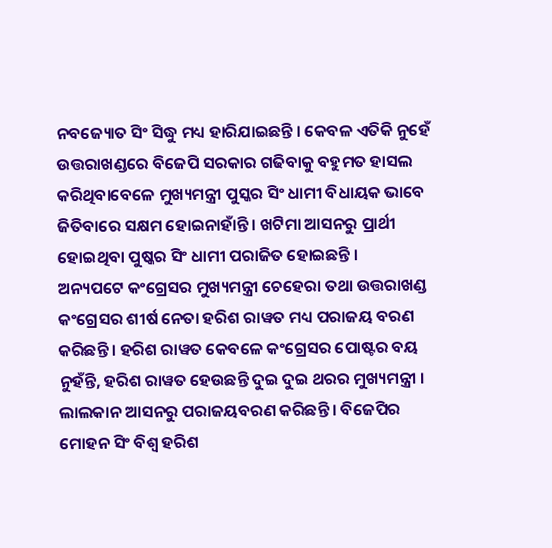ନବଜ୍ୟୋତ ସିଂ ସିଦ୍ଧୁ ମଧ୍ୟ ହାରିଯାଇଛନ୍ତି । କେବଳ ଏତିକି ନୁହେଁ ଉତ୍ତରାଖଣ୍ଡରେ ବିଜେପି ସରକାର ଗଢିବାକୁ ବହୁମତ ହାସଲ କରିଥିବାବେଳେ ମୁଖ୍ୟମନ୍ତ୍ରୀ ପୁସ୍କର ସିଂ ଧାମୀ ବିଧାୟକ ଭାବେ ଜିତିବାରେ ସକ୍ଷମ ହୋଇନାହାଁନ୍ତି । ଖଟିମା ଆସନରୁ ପ୍ରାର୍ଥୀ ହୋଇଥିବା ପୁଷ୍କର ସିଂ ଧାମୀ ପରାଜିତ ହୋଇଛନ୍ତି ।
ଅନ୍ୟପଟେ କଂଗ୍ରେସର ମୁଖ୍ୟମନ୍ତ୍ରୀ ଚେହେରା ତଥା ଉତ୍ତରାଖଣ୍ଡ କଂଗ୍ରେସର ଶୀର୍ଷ ନେତା ହରିଶ ରାୱତ ମଧ୍ୟ ପରାଜୟ ବରଣ କରିଛନ୍ତି । ହରିଶ ରାୱତ କେବଳେ କଂଗ୍ରେସର ପୋଷ୍ଟର ବୟ ନୁହଁନ୍ତି, ହରିଶ ରାୱତ ହେଉଛନ୍ତି ଦୁଇ ଦୁଇ ଥରର ମୁଖ୍ୟମନ୍ତ୍ରୀ । ଲାଲକାନ ଆସନରୁ ପରାଜୟବରଣ କରିଛନ୍ତି । ବିଜେପିର ମୋହନ ସିଂ ବିଶ୍ୱ ହରିଶ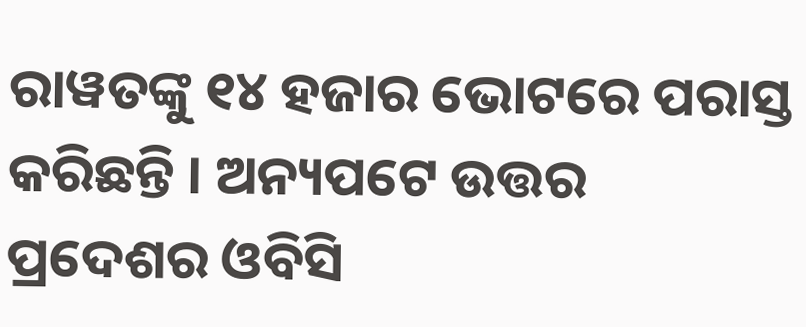ରାୱତଙ୍କୁ ୧୪ ହଜାର ଭୋଟରେ ପରାସ୍ତ କରିଛନ୍ତି । ଅନ୍ୟପଟେ ଉତ୍ତର ପ୍ରଦେଶର ଓବିସି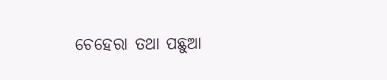ଚେହେରା ତଥା ପଛୁଆ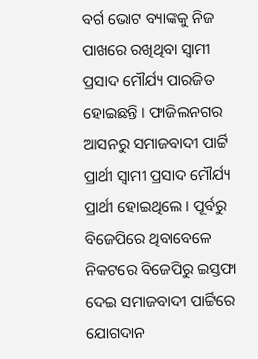ବର୍ଗ ଭୋଟ ବ୍ୟାଙ୍କକୁ ନିଜ ପାଖରେ ରଖିଥିବା ସ୍ୱାମୀ ପ୍ରସାଦ ମୌର୍ଯ୍ୟ ପାରଜିତ ହୋଇଛନ୍ତି । ଫାଜିଲନଗର ଆସନରୁ ସମାଜବାଦୀ ପାର୍ଟ୍ଟି ପ୍ରାର୍ଥୀ ସ୍ୱାମୀ ପ୍ରସାଦ ମୌର୍ଯ୍ୟ ପ୍ରାର୍ଥୀ ହୋଇଥିଲେ । ପୂର୍ବରୁ ବିଜେପିରେ ଥିବାବେଳେ ନିକଟରେ ବିଜେପିରୁ ଇସ୍ତଫା ଦେଇ ସମାଜବାଦୀ ପାର୍ଟ୍ଟିରେ ଯୋଗଦାନ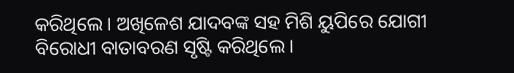କରିଥିଲେ । ଅଖିଳେଶ ଯାଦବଙ୍କ ସହ ମିଶି ୟୁପିରେ ଯୋଗୀ ବିରୋଧୀ ବାତାବରଣ ସୃଷ୍ଟି କରିଥିଲେ ।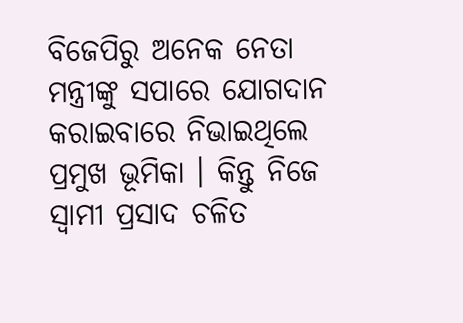ବିଜେପିରୁ ଅନେକ ନେତା ମନ୍ତ୍ରୀଙ୍କୁ ସପାରେ ଯୋଗଦାନ କରାଇବାରେ ନିଭାଇଥିଲେ ପ୍ରମୁଖ ଭୂମିକା । କିନ୍ତୁ ନିଜେ ସ୍ୱାମୀ ପ୍ରସାଦ ଚଳିତ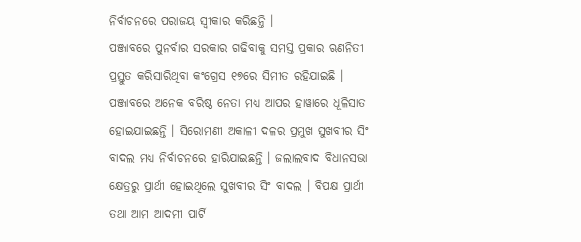ନିର୍ବାଚନରେ ପରାଜୟ ସ୍ୱୀକାର କରିଛନ୍ତି ।
ପଞ୍ଜାବରେ ପୁନର୍ବାର ସରକାର ଗଢିବାକୁ ସମସ୍ତ ପ୍ରକାର ଋଣନିତୀ ପ୍ରସ୍ତୁତ କରିସାରିଥିବା କଂଗ୍ରେସ ୧୭ରେ ସିମୀତ ରହିଯାଇଛି । ପଞ୍ଜାବରେ ଅନେକ ବରିଷ୍ଠ ନେତା ମଧ୍ୟ ଆପର ହାୱାରେ ଧୂଳିସାତ ହୋଇଯାଇଛନ୍ତି । ସିରୋମଣୀ ଅକାଳୀ ଦଳର ପ୍ରମୁଖ ସୁଖବୀର ସିଂ ବାଦଲ ମଧ୍ୟ ନିର୍ବାଚନରେ ହାରିଯାଇଛନ୍ତି । ଜଲାଲବାଦ ବିଧାନସଭା କ୍ଷେତ୍ରରୁ ପ୍ରାର୍ଥୀ ହୋଇଥିଲେ ସୁଖବୀର ସିଂ ବାଦଲ । ବିପକ୍ଷ ପ୍ରାର୍ଥୀ ତଥା ଆମ ଆଦମୀ ପାର୍ଟି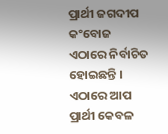ପ୍ରାର୍ଥୀ ଜଗଦୀପ କଂବୋଜ ଏଠାରେ ନିର୍ବାଚିତ ହୋଇଛନ୍ତି । ଏଠାରେ ଆପ ପ୍ରାର୍ଥୀ କେବଳ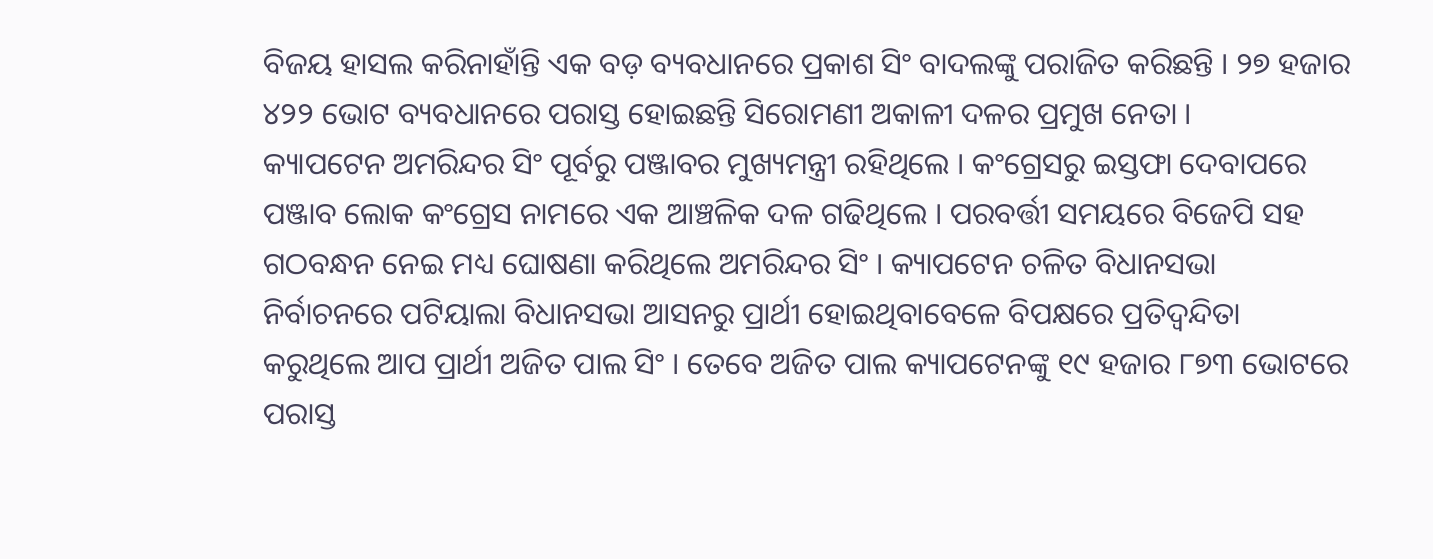ବିଜୟ ହାସଲ କରିନାହାଁନ୍ତି ଏକ ବଡ଼ ବ୍ୟବଧାନରେ ପ୍ରକାଶ ସିଂ ବାଦଲଙ୍କୁ ପରାଜିତ କରିଛନ୍ତି । ୨୭ ହଜାର ୪୨୨ ଭୋଟ ବ୍ୟବଧାନରେ ପରାସ୍ତ ହୋଇଛନ୍ତି ସିରୋମଣୀ ଅକାଳୀ ଦଳର ପ୍ରମୁଖ ନେତା ।
କ୍ୟାପଟେନ ଅମରିନ୍ଦର ସିଂ ପୂର୍ବରୁ ପଞ୍ଜାବର ମୁଖ୍ୟମନ୍ତ୍ରୀ ରହିଥିଲେ । କଂଗ୍ରେସରୁ ଇସ୍ତଫା ଦେବାପରେ ପଞ୍ଜାବ ଲୋକ କଂଗ୍ରେସ ନାମରେ ଏକ ଆଞ୍ଚଳିକ ଦଳ ଗଢିଥିଲେ । ପରବର୍ତ୍ତୀ ସମୟରେ ବିଜେପି ସହ ଗଠବନ୍ଧନ ନେଇ ମଧ୍ୟ ଘୋଷଣା କରିଥିଲେ ଅମରିନ୍ଦର ସିଂ । କ୍ୟାପଟେନ ଚଳିତ ବିଧାନସଭା ନିର୍ବାଚନରେ ପଟିୟାଲା ବିଧାନସଭା ଆସନରୁ ପ୍ରାର୍ଥୀ ହୋଇଥିବାବେଳେ ବିପକ୍ଷରେ ପ୍ରତିଦ୍ୱନ୍ଦିତା କରୁଥିଲେ ଆପ ପ୍ରାର୍ଥୀ ଅଜିତ ପାଲ ସିଂ । ତେବେ ଅଜିତ ପାଲ କ୍ୟାପଟେନଙ୍କୁ ୧୯ ହଜାର ୮୭୩ ଭୋଟରେ ପରାସ୍ତ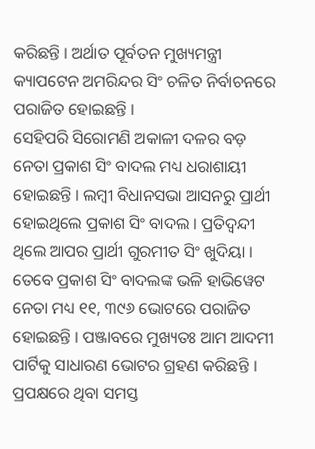କରିଛନ୍ତି । ଅର୍ଥାତ ପୂର୍ବତନ ମୁଖ୍ୟମନ୍ତ୍ରୀ କ୍ୟାପଟେନ ଅମରିନ୍ଦର ସିଂ ଚଳିତ ନିର୍ବାଚନରେ ପରାଜିତ ହୋଇଛନ୍ତି ।
ସେହିପରି ସିରୋମଣି ଅକାଳୀ ଦଳର ବଡ଼ ନେତା ପ୍ରକାଶ ସିଂ ବାଦଲ ମଧ୍ୟ ଧରାଶାୟୀ ହୋଇଛନ୍ତି । ଲମ୍ବୀ ବିଧାନସଭା ଆସନରୁ ପ୍ରାର୍ଥୀ ହୋଇଥିଲେ ପ୍ରକାଶ ସିଂ ବାଦଲ । ପ୍ରତିଦ୍ୱନ୍ଦୀ ଥିଲେ ଆପର ପ୍ରାର୍ଥୀ ଗୁରମୀତ ସିଂ ଖୁଦିୟା । ତେବେ ପ୍ରକାଶ ସିଂ ବାଦଲଙ୍କ ଭଳି ହାଭିୱେଟ ନେତା ମଧ୍ୟ ୧୧, ୩୯୬ ଭୋଟରେ ପରାଜିତ ହୋଇଛନ୍ତି । ପଞ୍ଜାବରେ ମୁଖ୍ୟତଃ ଆମ ଆଦମୀ ପାର୍ଟିକୁ ସାଧାରଣ ଭୋଟର ଗ୍ରହଣ କରିଛନ୍ତି । ପ୍ରପକ୍ଷରେ ଥିବା ସମସ୍ତ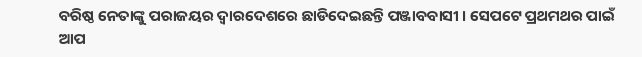ବରିଷ୍ଠ ନେତାଙ୍କୁ ପରାଜୟର ଦ୍ୱାରଦେଶରେ ଛାଡିଦେଇଛନ୍ତି ପଞ୍ଜାବବାସୀ । ସେପଟେ ପ୍ରଥମଥର ପାଇଁ ଆପ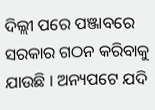ଦିଲ୍ଲୀ ପରେ ପଞ୍ଜାବରେ ସରକାର ଗଠନ କରିବାକୁ ଯାଉଛି । ଅନ୍ୟପଟେ ଯଦି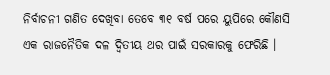ନିର୍ବାଚନୀ ଗଣିତ ଦେଖିବା ତେବେ ୩୧ ବର୍ଷ ପରେ ୟୁପିରେ କୌଣସି ଏକ ରାଜନୈତିକ ଦଳ ଦ୍ୱିତୀୟ ଥର ପାଇଁ ସରକାରକୁ ଫେରିଛି ।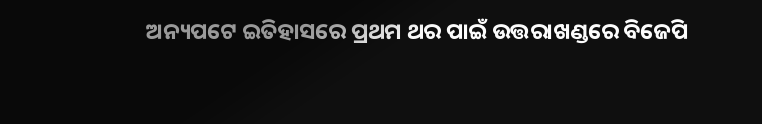ଅନ୍ୟପଟେ ଇତିହାସରେ ପ୍ରଥମ ଥର ପାଇଁ ଉତ୍ତରାଖଣ୍ଡରେ ବିଜେପି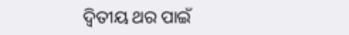ଦ୍ୱିତୀୟ ଥର ପାଇଁ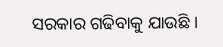ସରକାର ଗଢିବାକୁ ଯାଉଛି ।